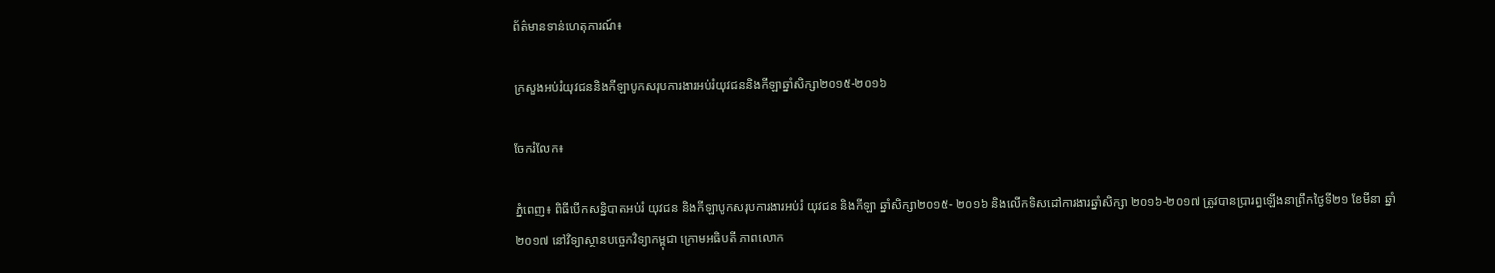ព័ត៌មានទាន់ហេតុការណ៍៖

ក្រសួងអប់រំយុវជននិងកីឡាបូកសរុបការងារអប់រំយុវជននិងកីឡាឆ្នាំសិក្សា២០១៥-២០១៦

ចែករំលែក៖

ភ្នំពេញ៖ ពិធីបើកសន្និបាតអប់រំ យុវជន និងកីឡាបូកសរុបការងារអប់រំ យុវជន និងកីឡា ឆ្នាំសិក្សា២០១៥- ២០១៦ និងលើកទិសដៅការងារឆ្នាំសិក្សា ២០១៦-២០១៧ ត្រូវបានប្រារព្ធឡើងនាព្រឹកថ្ងៃទី២១ ខែមីនា ឆ្នាំ២០១៧ នៅវិទ្យាស្ថានបច្ចេកវិទ្យាកម្ពុជា ក្រោមអធិបតី ភាពលោក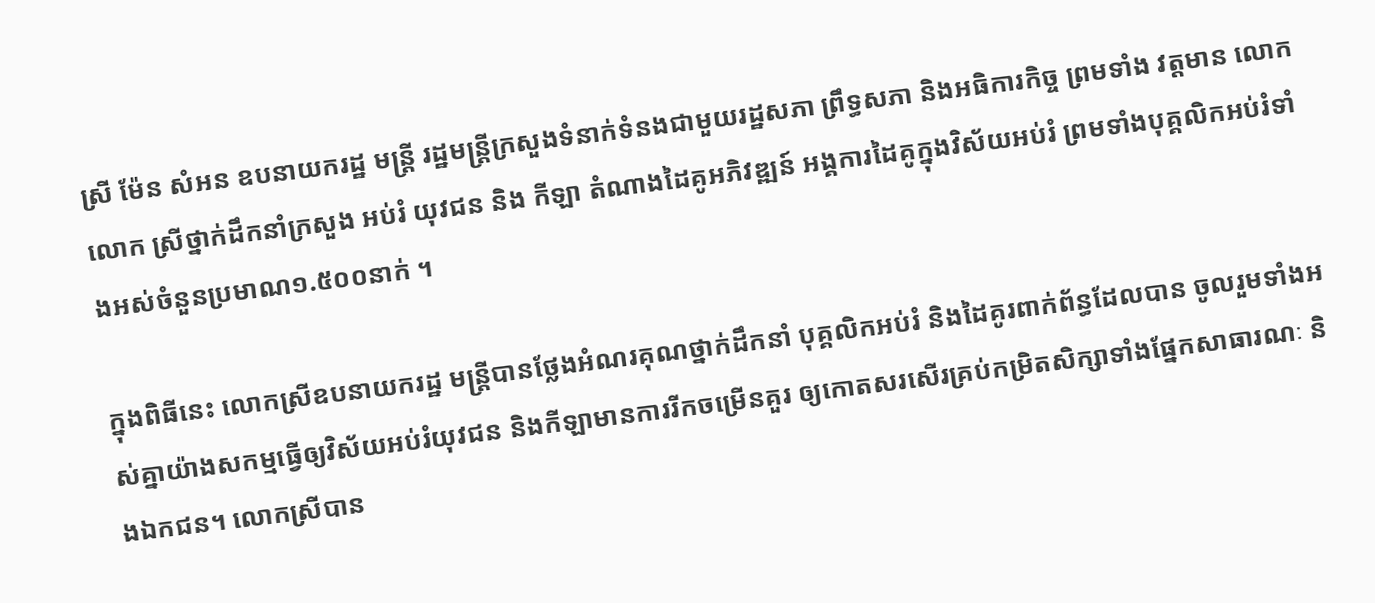ស្រី ម៉ែន សំអន ឧបនាយករដ្ឋ មន្ត្រី រដ្ឋមន្ត្រីក្រសួងទំនាក់ទំនងជាមួយរដ្ឋសភា ព្រឹទ្ធសភា និងអធិការកិច្ច ព្រមទាំង វត្តមាន លោក លោក ស្រីថ្នាក់ដឹកនាំក្រសួង អប់រំ យុវជន និង កីឡា តំណាងដៃគូអភិវឌ្ឍន៍ អង្គការដៃគូក្នុងវិស័យអប់រំ ព្រមទាំងបុគ្គលិកអប់រំទាំងអស់ចំនួនប្រមាណ១.៥០០នាក់ ។

ក្នុងពិធីនេះ លោកស្រីឧបនាយករដ្ឋ មន្ត្រីបានថ្លែងអំណរគុណថ្នាក់ដឹកនាំ បុគ្គលិកអប់រំ និងដៃគូរពាក់ព័ន្ធដែលបាន ចូលរួមទាំងអស់គ្នាយ៉ាងសកម្មធ្វើឲ្យវិស័យអប់រំយុវជន និងកីឡាមានការរីកចម្រើនគួរ ឲ្យកោតសរសើរគ្រប់កម្រិតសិក្សាទាំងផ្នែកសាធារណៈ និងឯកជន។ លោកស្រីបាន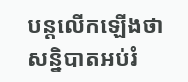បន្តលើកឡើងថា សន្និបាតអប់រំ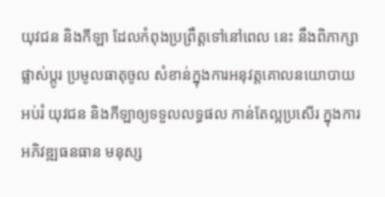យុវជន និងកីឡា ដែលកំពុងប្រព្រឹត្តទៅនៅពេល នេះ នឹងពិភាក្សា ផ្លាស់ប្តូរ ប្រមូលធាតុចូល សំខាន់ក្នុងការអនុវត្តគោលនយោបាយ អប់រំ យុវជន និងកីឡាឲ្យទទួលលទ្ធផល កាន់តែល្អប្រសើរ ក្នុងការអភិវឌ្ឍធនធាន មនុស្ស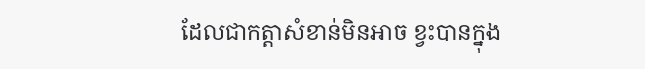ដែលជាកត្តាសំខាន់មិនអាច ខ្វះបានក្នុង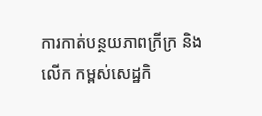ការកាត់បន្ថយភាពក្រីក្រ និងលើក កម្ពស់សេដ្ឋកិ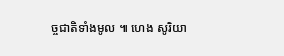ច្ចជាតិទាំងមូល ៕ ហេង សូរិយា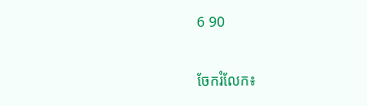6 90


ចែករំលែក៖